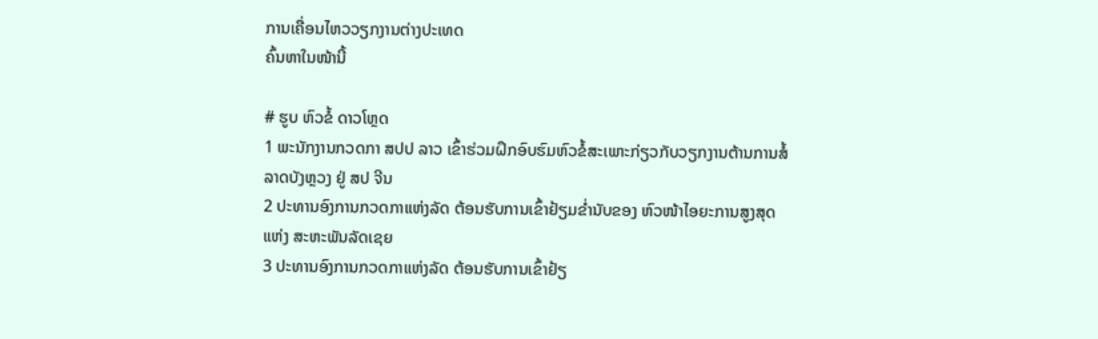ການເຄື່ອນໄຫວວຽກງານຕ່າງປະເທດ
ຄົ້ນຫາໃນໜ້ານີ້

# ຮູບ ຫົວຂໍ້ ດາວໂຫຼດ
1 ພະນັກງານກວດກາ ສປປ ລາວ ເຂົ້າຮ່ວມຝຶກອົບຮົມຫົວຂໍ້ສະເພາະກ່ຽວກັບວຽກງານຕ້ານການສໍ້ລາດບັງຫຼວງ ຢູ່ ສປ ຈີນ
2 ປະທານອົງການກວດກາແຫ່ງລັດ ຕ້ອນຮັບການເຂົ້າຢ້ຽມຂ່ຳນັບຂອງ ຫົວໜ້າໄອຍະການສູງສຸດ ແຫ່ງ ສະຫະພັນລັດເຊຍ
3 ປະທານອົງການກວດກາແຫ່ງລັດ ຕ້ອນຮັບການເຂົ້າຢ້ຽ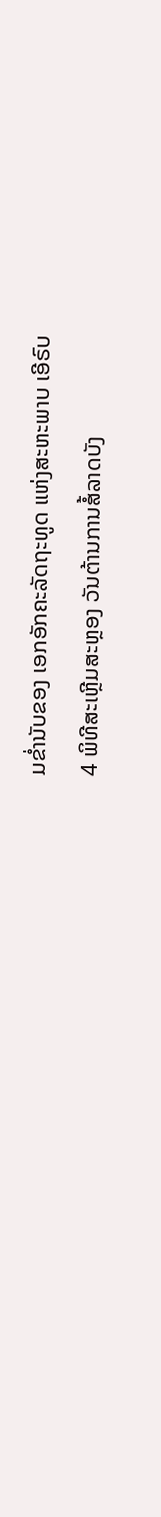ມຂ່ຳນັບຂອງ ເອກອັກຄະລັດຖະທູດ ແຫ່ງສະຫະພາບ ເອີຣົບ
4 ພິທີສະເຫຼີມສະຫຼອງ ວັນຕ້ານການສໍ້ລາດບັງ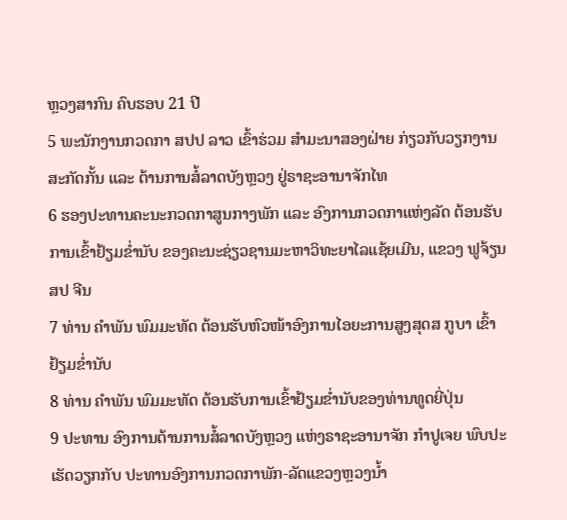ຫຼວງສາກົນ ຄົບຮອບ 21 ປີ
5 ພະນັກງານກວດກາ ສປປ ລາວ ເຂົ້າຮ່ວມ ສຳມະນາສອງຝ່າຍ ກ່ຽວກັບວຽກງານສະກັດກັ້ນ ແລະ ຕ້ານການສໍ້ລາດບັງຫຼວງ ຢູ່ຣາຊະອານາຈັກໄທ
6 ຮອງປະທານຄະນະກວດກາສູນກາງພັກ ແລະ ອົງການກວດກາແຫ່ງລັດ ຕ້ອນຮັບ ການເຂົ້າຢ້ຽມຂໍ່ານັບ ຂອງຄະນະຊ່ຽວຊານມະຫາວິທະຍາໄລແຊ້ຍເມີນ, ແຂວງ ຟູຈ້ຽນ ສປ ຈີນ
7 ທ່ານ ຄຳພັນ ພົມມະທັດ ຕ້ອນຮັບຫົວໜ້າອົງການໄອຍະການສູງສຸດສ ກູບາ ເຂົ້າຢ້ຽມຂໍ່ານັບ
8 ທ່ານ ຄຳພັນ ພົມມະທັດ ຕ້ອນຮັບການເຂົ້າຢ້ຽມຂໍ່ານັບຂອງທ່ານທູດຍີ່ປຸ່ນ
9 ປະທານ ອົງການຕ້ານການສໍ້ລາດບັງຫຼວງ ແຫ່ງຣາຊະອານາຈັກ ກຳປູເຈຍ ພົບປະເຮັດວຽກກັບ ປະທານອົງການກວດກາພັກ-ລັດແຂວງຫຼວງນໍ້າ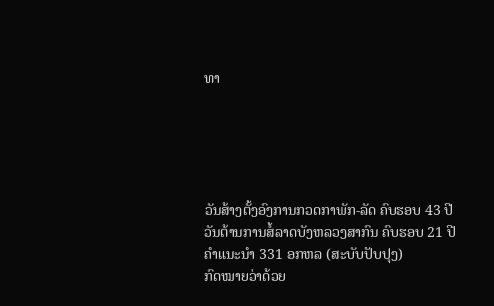ທາ





ວັນສ້າງຕັ້ງອົງການກວດກາພັກ-ລັດ ຄົບຮອບ 43 ປີ
ວັນຕ້ານການສໍ້ລາດບັງຫລວງສາກົນ ຄົບຮອບ 21 ປີ
ຄຳແນະນຳ 331 ອກຫລ (ສະບັບປັບປຸງ)
ກົດໝາຍວ່າດ້ວຍ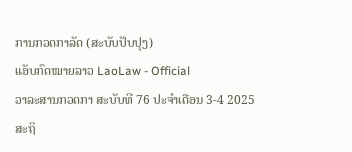ການກວດກາລັດ (ສະບັບປັບປຸງ)
ແອັບກົດໝາຍລາວ LaoLaw - Official
ວາລະສານກວດກາ ສະບັບທີ 76 ປະຈຳເດືອນ 3-4 2025
ສະຖິ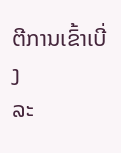ຕີການເຂົ້າເບີ່ງ
ລະ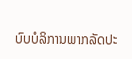ບົບບໍລິການພາກລັດປະ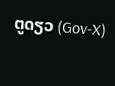ຕູດຽວ (Gov-X)